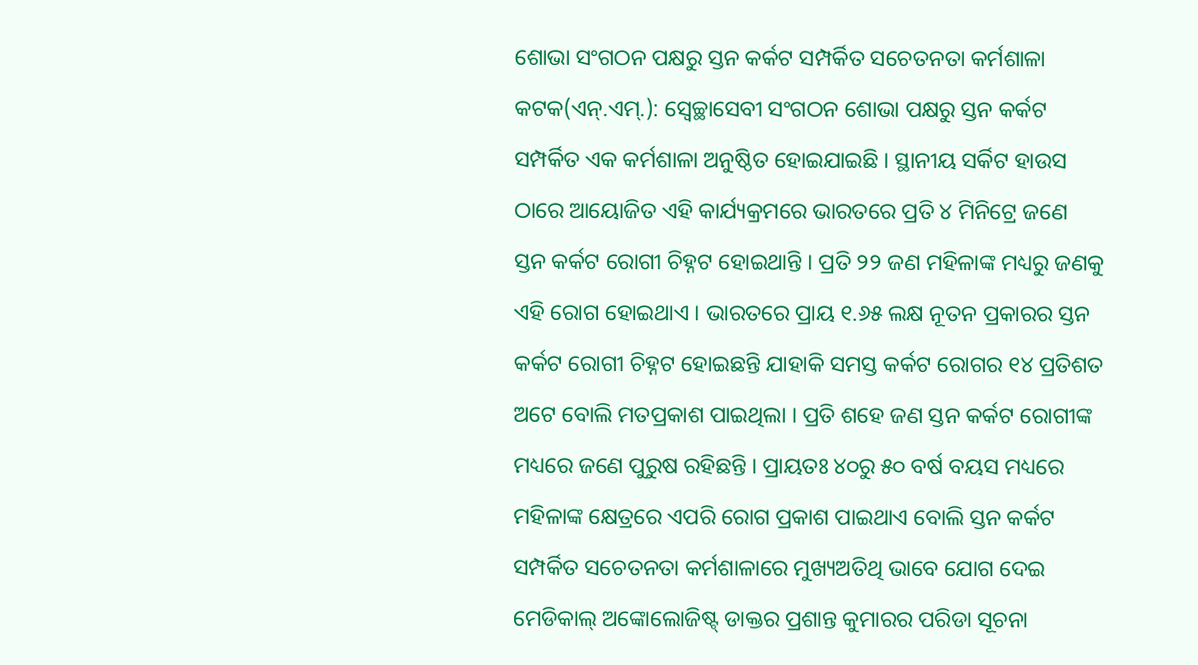ଶୋଭା ସଂଗଠନ ପକ୍ଷରୁ ସ୍ତନ କର୍କଟ ସମ୍ପର୍କିତ ସଚେତନତା କର୍ମଶାଳା
କଟକ(ଏନ୍.ଏମ୍.): ସ୍ୱେଚ୍ଛାସେବୀ ସଂଗଠନ ଶୋଭା ପକ୍ଷରୁ ସ୍ତନ କର୍କଟ ସମ୍ପର୍କିତ ଏକ କର୍ମଶାଳା ଅନୁଷ୍ଠିତ ହୋଇଯାଇଛି । ସ୍ଥାନୀୟ ସର୍କିଟ ହାଉସ ଠାରେ ଆୟୋଜିତ ଏହି କାର୍ଯ୍ୟକ୍ରମରେ ଭାରତରେ ପ୍ରତି ୪ ମିନିଟ୍ରେ ଜଣେ ସ୍ତନ କର୍କଟ ରୋଗୀ ଚିହ୍ନଟ ହୋଇଥାନ୍ତି । ପ୍ରତି ୨୨ ଜଣ ମହିଳାଙ୍କ ମଧ୍ୟରୁ ଜଣକୁ ଏହି ରୋଗ ହୋଇଥାଏ । ଭାରତରେ ପ୍ରାୟ ୧.୬୫ ଲକ୍ଷ ନୂତନ ପ୍ରକାରର ସ୍ତନ କର୍କଟ ରୋଗୀ ଚିହ୍ନଟ ହୋଇଛନ୍ତି ଯାହାକି ସମସ୍ତ କର୍କଟ ରୋଗର ୧୪ ପ୍ରତିଶତ ଅଟେ ବୋଲି ମତପ୍ରକାଶ ପାଇଥିଲା । ପ୍ରତି ଶହେ ଜଣ ସ୍ତନ କର୍କଟ ରୋଗୀଙ୍କ ମଧ୍ୟରେ ଜଣେ ପୁରୁଷ ରହିଛନ୍ତି । ପ୍ରାୟତଃ ୪୦ରୁ ୫୦ ବର୍ଷ ବୟସ ମଧ୍ୟରେ ମହିଳାଙ୍କ କ୍ଷେତ୍ରରେ ଏପରି ରୋଗ ପ୍ରକାଶ ପାଇଥାଏ ବୋଲି ସ୍ତନ କର୍କଟ ସମ୍ପର୍କିତ ସଚେତନତା କର୍ମଶାଳାରେ ମୁଖ୍ୟଅତିଥି ଭାବେ ଯୋଗ ଦେଇ ମେଡିକାଲ୍ ଅଙ୍କୋଲୋଜିଷ୍ଟ୍ ଡାକ୍ତର ପ୍ରଶାନ୍ତ କୁମାରର ପରିଡା ସୂଚନା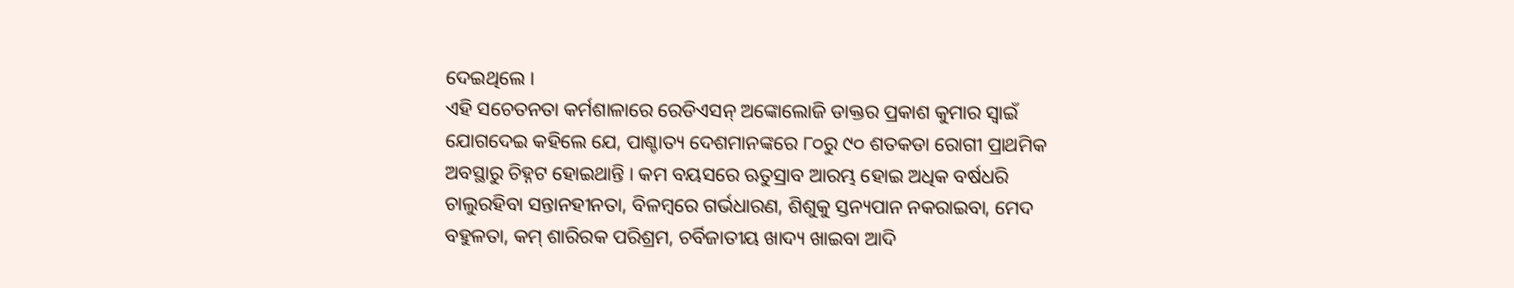ଦେଇଥିଲେ ।
ଏହି ସଚେତନତା କର୍ମଶାଳାରେ ରେଡିଏସନ୍ ଅଙ୍କୋଲୋଜି ଡାକ୍ତର ପ୍ରକାଶ କୁମାର ସ୍ୱାଇଁ ଯୋଗଦେଇ କହିଲେ ଯେ, ପାଶ୍ଚାତ୍ୟ ଦେଶମାନଙ୍କରେ ୮୦ରୁ ୯୦ ଶତକଡା ରୋଗୀ ପ୍ରାଥମିକ ଅବସ୍ଥାରୁ ଚିହ୍ନଟ ହୋଇଥାନ୍ତି । କମ ବୟସରେ ଋତୁସ୍ରାବ ଆରମ୍ଭ ହୋଇ ଅଧିକ ବର୍ଷଧରି ଚାଲୁରହିବା ସନ୍ତାନହୀନତା, ବିଳମ୍ବରେ ଗର୍ଭଧାରଣ, ଶିଶୁକୁ ସ୍ତନ୍ୟପାନ ନକରାଇବା, ମେଦ ବହୁଳତା, କମ୍ ଶାରିରକ ପରିଶ୍ରମ, ଚର୍ବିଜାତୀୟ ଖାଦ୍ୟ ଖାଇବା ଆଦି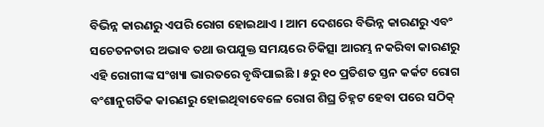ବିଭିନ୍ନ କାରଣରୁ ଏପରି ରୋଗ ହୋଇଥାଏ । ଆମ ଦେଶରେ ବିଭିନ୍ନ କାରଣରୁ ଏବଂ ସଚେତନତାର ଅଭାବ ତଥା ଉପଯୁକ୍ତ ସମୟରେ ଚିକିତ୍ସା ଆରମ୍ଭ ନକରିବା କାରଣରୁ ଏହି ରୋଗୀଙ୍କ ସଂଖ୍ୟା ଭାରତରେ ବୃଦ୍ଧିପାଇଛି । ୫ରୁ ୧୦ ପ୍ରତିଶତ ସ୍ତନ କର୍କଟ ରୋଗ ବଂଶାନୁଗତିକ କାରଣରୁ ହୋଇଥିବାବେଳେ ରୋଗ ଶିଘ୍ର ଚିହ୍ନଟ ହେବା ପରେ ସଠିକ୍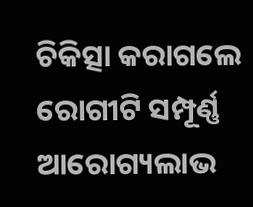ଚିକିତ୍ସା କରାଗଲେ ରୋଗୀଟି ସମ୍ପୂର୍ଣ୍ଣ ଆରୋଗ୍ୟଲାଭ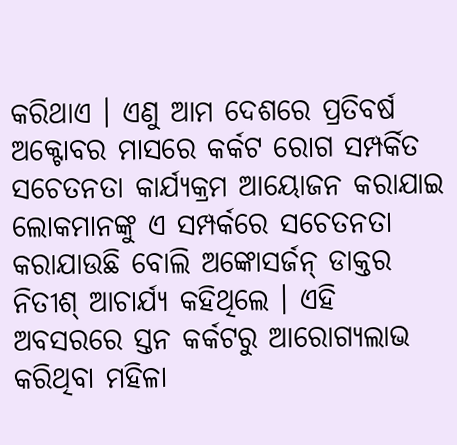କରିଥାଏ । ଏଣୁ ଆମ ଦେଶରେ ପ୍ରତିବର୍ଷ ଅକ୍ଟୋବର ମାସରେ କର୍କଟ ରୋଗ ସମ୍ପର୍କିତ ସଚେତନତା କାର୍ଯ୍ୟକ୍ରମ ଆୟୋଜନ କରାଯାଇ ଲୋକମାନଙ୍କୁ ଏ ସମ୍ପର୍କରେ ସଚେତନତା କରାଯାଉଛି ବୋଲି ଅଙ୍କୋସର୍ଜନ୍ ଡାକ୍ତର ନିତୀଶ୍ ଆଚାର୍ଯ୍ୟ କହିଥିଲେ । ଏହି ଅବସରରେ ସ୍ତନ କର୍କଟରୁ ଆରୋଗ୍ୟଲାଭ କରିଥିବା ମହିଳା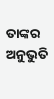ତାଙ୍କର ଅନୁଭୁତି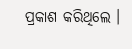ପ୍ରକାଶ କରିଥିଲେ ।